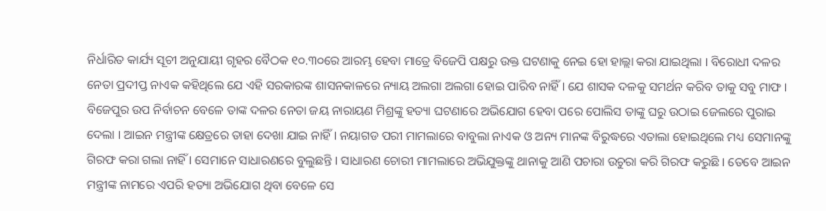ନିର୍ଧାରିତ କାର୍ଯ୍ୟ ସୂଚୀ ଅନୁଯାୟୀ ଗୃହର ବୈଠକ ୧୦.୩୦ରେ ଆରମ୍ଭ ହେବା ମାତ୍ରେ ବିଜେପି ପକ୍ଷରୁ ଉକ୍ତ ଘଟଣାକୁ ନେଇ ହୋ ହାଲ୍ଲା କରା ଯାଇଥିଲା । ବିରୋଧୀ ଦଳର ନେତା ପ୍ରଦୀପ୍ତ ନାଏକ କହିଥିଲେ ଯେ ଏହି ସରକାରଙ୍କ ଶାସନକାଳରେ ନ୍ୟାୟ ଅଲଗା ଅଲଗା ହୋଇ ପାରିବ ନାହିଁ । ଯେ ଶାସକ ଦଳକୁ ସମର୍ଥନ କରିବ ତାକୁ ସବୁ ମାଫ । ବିଜେପୁର ଉପ ନିର୍ବାଚନ ବେଳେ ତାଙ୍କ ଦଳର ନେତା ଜୟ ନାରାୟଣ ମିଶ୍ରଙ୍କୁ ହତ୍ୟା ଘଟଣାରେ ଅଭିଯୋଗ ହେବା ପରେ ପୋଲିସ ତାଙ୍କୁ ଘରୁ ଉଠାଇ ଜେଲରେ ପୁରାଇ ଦେଲା । ଆଇନ ମନ୍ତ୍ରୀଙ୍କ କ୍ଷେତ୍ରରେ ତାହା ଦେଖା ଯାଇ ନାହିଁ । ନୟାଗଡ ପରୀ ମାମଲାରେ ବାବୁଲା ନାଏକ ଓ ଅନ୍ୟ ମାନଙ୍କ ବିରୁଦ୍ଧରେ ଏତାଲା ହୋଇଥିଲେ ମଧ୍ୟ ସେମାନଙ୍କୁ ଗିରଫ କରା ଗଲା ନାହିଁ । ସେମାନେ ସାଧାରଣରେ ବୁଲୁଛନ୍ତି । ସାଧାରଣ ଚୋରୀ ମାମଲାରେ ଅଭିଯୁକ୍ତଙ୍କୁ ଥାନାକୁ ଆଣି ପଚାରା ଉଚୁରା କରି ଗିରଫ କରୁଛି । ତେବେ ଆଇନ ମନ୍ତ୍ରୀଙ୍କ ନାମରେ ଏପରି ହତ୍ୟା ଅଭିଯୋଗ ଥିବା ବେଳେ ସେ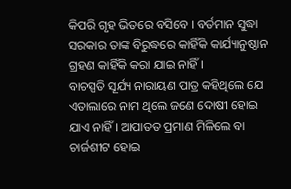କିପରି ଗୃହ ଭିତରେ ବସିବେ । ବର୍ତମାନ ସୁଦ୍ଧା ସରକାର ତାଙ୍କ ବିରୁଦ୍ଧରେ କାହିଁକି କାର୍ଯ୍ୟାନୁଷ୍ଠାନ ଗ୍ରହଣ କାହିଁକି କରା ଯାଇ ନାହିଁ ।
ବାଚସ୍ପତି ସୂର୍ଯ୍ୟ ନାରାୟଣ ପାତ୍ର କହିଥିଲେ ଯେ ଏତାଲାରେ ନାମ ଥିଲେ ଜଣେ ଦୋଷୀ ହୋଇ ଯାଏ ନାହିଁ । ଆପାତତ ପ୍ରମାଣ ମିଳିଲେ ବା ଚାର୍ଜଶୀଟ ହୋଇ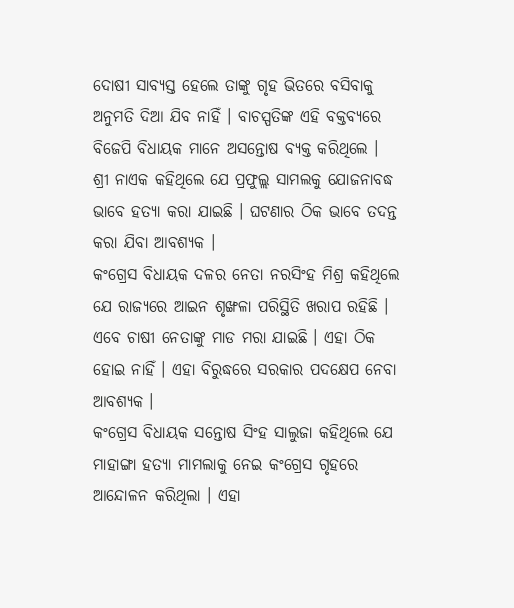ଦୋଷୀ ସାବ୍ୟସ୍ତ ହେଲେ ତାଙ୍କୁ ଗୃହ ଭିତରେ ବସିବାକୁ ଅନୁମତି ଦିଆ ଯିବ ନାହିଁ । ବାଚସ୍ପତିଙ୍କ ଏହି ବକ୍ତବ୍ୟରେ ବିଜେପି ବିଧାୟକ ମାନେ ଅସନ୍ତୋଷ ବ୍ୟକ୍ତ କରିଥିଲେ ।
ଶ୍ରୀ ନାଏକ କହିଥିଲେ ଯେ ପ୍ରଫୁଲ୍ଲ ସାମଲକୁ ଯୋଜନାବଦ୍ଧ ଭାବେ ହତ୍ୟା କରା ଯାଇଛି । ଘଟଣାର ଠିକ ଭାବେ ତଦନ୍ତ କରା ଯିବା ଆବଶ୍ୟକ ।
କଂଗ୍ରେସ ବିଧାୟକ ଦଳର ନେତା ନରସିଂହ ମିଶ୍ର କହିଥିଲେ ଯେ ରାଜ୍ୟରେ ଆଇନ ଶୃଙ୍ଖଳା ପରିସ୍ଥିତି ଖରାପ ରହିଛି । ଏବେ ଚାଷୀ ନେତାଙ୍କୁ ମାଡ ମରା ଯାଇଛି । ଏହା ଠିକ ହୋଇ ନାହିଁ । ଏହା ବିରୁଦ୍ଧରେ ସରକାର ପଦକ୍ଷେପ ନେବା ଆବଶ୍ୟକ ।
କଂଗ୍ରେସ ବିଧାୟକ ସନ୍ତୋଷ ସିଂହ ସାଲୁଜା କହିଥିଲେ ଯେ ମାହାଙ୍ଗା ହତ୍ୟା ମାମଲାକୁ ନେଇ କଂଗ୍ରେସ ଗୃହରେ ଆନ୍ଦୋଳନ କରିଥିଲା । ଏହା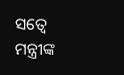ସତ୍ୱେ ମନ୍ତ୍ରୀଙ୍କ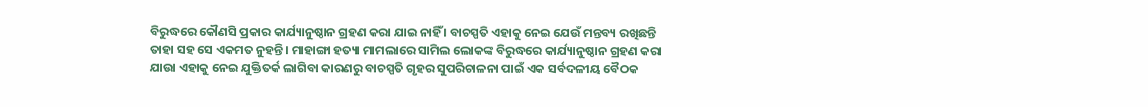ବିରୁଦ୍ଧରେ କୌଣସି ପ୍ରକାର କାର୍ଯ୍ୟାନୁଷ୍ଠାନ ଗ୍ରହଣ କରା ଯାଇ ନାହିଁ । ବାଚସ୍ପତି ଏହାକୁ ନେଇ ଯେଉଁ ମନ୍ତବ୍ୟ ରଖିଛନ୍ତି ତାହା ସହ ସେ ଏକମତ ନୁହନ୍ତି । ମାହାଙ୍ଗା ହତ୍ୟା ମାମଲାରେ ସାମିଲ ଲୋକଙ୍କ ବିରୁଦ୍ଧରେ କାର୍ଯ୍ୟାନୁଷ୍ଠାନ ଗ୍ରହଣ କରା ଯାଉା ଏହାକୁ ନେଇ ଯୁକ୍ତିତର୍କ ଲାଗିବା କାରଣରୁ ବାଚସ୍ପତି ଗୃହର ସୁପରିଚାଳନା ପାଇଁ ଏକ ସର୍ବଦଳୀୟ ବୈଠକ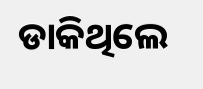ଡାକିଥିଲେ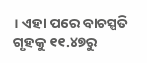। ଏହା ପରେ ବାଚସ୍ପତି ଗୃହକୁ ୧୧.୪୭ରୁ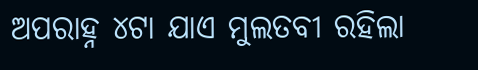ଅପରାହ୍ନ ୪ଟା ଯାଏ ମୁଲତବୀ ରହିଲା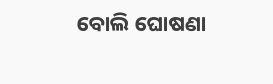ବୋଲି ଘୋଷଣା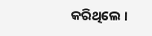କରିଥିଲେ ।